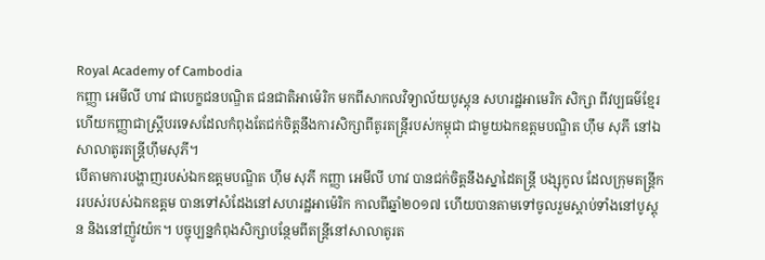Royal Academy of Cambodia
កញ្ញា អេមីលី ហាវ ជាបេក្ខជនបណ្ឌិត ជនជាតិអាម៉េរិក មកពីសាកលវិទ្យាល័យបូស្តុន សហរដ្ឋអាមេរិក សិក្សា ពីវប្បធម៌ខ្មែរ ហើយកញ្ញាជាស្រ្តីបរទេសដែលកំពុងតែជក់ចិត្តនឹងការសិក្សាពីតូរតន្ត្រីរបស់កម្ពុជា ជាមួយឯកឧត្តមបណ្ឌិត ហ៊ឹម សុភី នៅឯសាលាតូរតន្ត្រីហ៊ឹមសុភី។
បើតាមការបង្ហាញរបស់ឯកឧត្តមបណ្ឌិត ហ៊ឹម សុភី កញ្ញា អេមីលី ហាវ បានជក់ចិត្តនឹងស្នាដៃតន្ត្រី បង្សុកូល ដែលក្រុមតន្ត្រីកររបស់របស់ឯកឧត្តម បានទៅសំដែងនៅសហរដ្ឋអាម៉េរិក កាលពីឆ្នាំ២០១៧ ហើយបានតាមទៅចូលរួមស្តាប់ទាំងនៅបូស្តុន និងនៅញ៉ូវយ៉ក។ បច្ចុប្បន្នកំពុងសិក្សាបន្ថែមពីតន្ត្រីនៅសាលាតូរត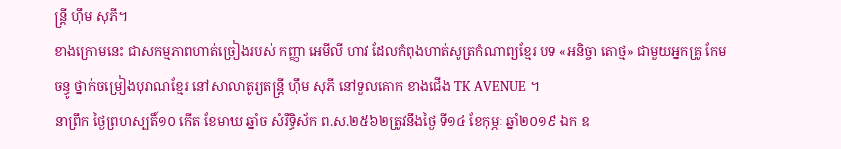ន្ត្រី ហ៊ឹម សុភី។
ខាងក្រោមនេះ ជាសកម្មភាពហាត់ច្រៀងរបស់ កញ្ញា អេមីលី ហាវ ដែលកំពុងហាត់សូត្រកំណាព្យខ្មែរ បទ «អនិច្ចា តោថ្ម» ជាមួយអ្នកគ្រូ កែម ចន្ធូ ថ្នាក់ចម្រៀងបុរាណខ្មែរ នៅសាលាតូរ្យតន្រ្តី ហុឹម សុភី នៅទួលគោក ខាងជើង TK AVENUE ។
នាព្រឹក ថ្ងៃព្រហស្បតិ៍១០ កើត ខែមាឃ ឆ្នាំច សំរឺទ្ធិស័ក ព.ស.២៥៦២ត្រូវនឹងថ្ងៃ ទី១៤ ខែកុម្ភៈ ឆ្នាំ២០១៩ ឯក ឧ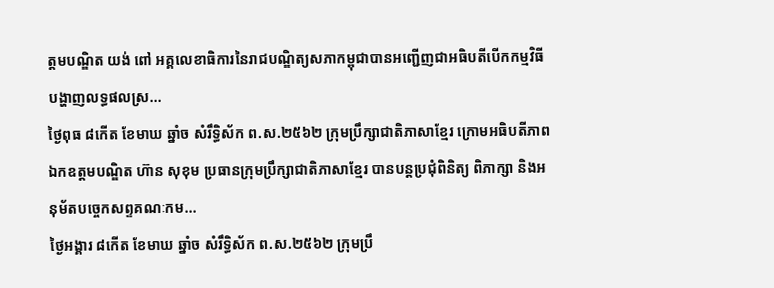ត្តមបណ្ឌិត យង់ ពៅ អគ្គលេខាធិការនៃរាជបណ្ឌិត្យសភាកម្ពុជាបានអញ្ជើញជាអធិបតីបើកកម្មវិធីបង្ហាញលទ្ធផលស្រ...
ថ្ងៃពុធ ៨កើត ខែមាឃ ឆ្នាំច សំរឹទ្ធិស័ក ព.ស.២៥៦២ ក្រុមប្រឹក្សាជាតិភាសាខ្មែរ ក្រោមអធិបតីភាពឯកឧត្តមបណ្ឌិត ហ៊ាន សុខុម ប្រធានក្រុមប្រឹក្សាជាតិភាសាខ្មែរ បានបន្តប្រជុំពិនិត្យ ពិភាក្សា និងអនុម័តបច្ចេកសព្ទគណៈកម...
ថ្ងៃអង្គារ ៨កើត ខែមាឃ ឆ្នាំច សំរឹទ្ធិស័ក ព.ស.២៥៦២ ក្រុមប្រឹ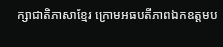ក្សាជាតិភាសាខ្មែរ ក្រោមអធបតីភាពឯកឧត្តមប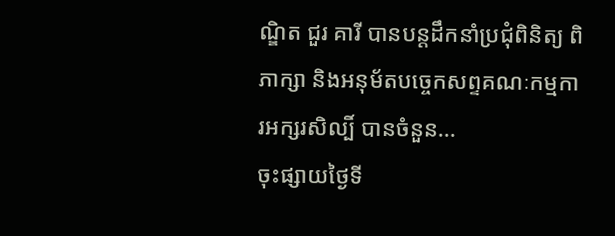ណ្ឌិត ជួរ គារី បានបន្តដឹកនាំប្រជុំពិនិត្យ ពិភាក្សា និងអនុម័តបច្ចេកសព្ទគណៈកម្មការអក្សរសិល្បិ៍ បានចំនួន...
ចុះផ្សាយថ្ងៃទី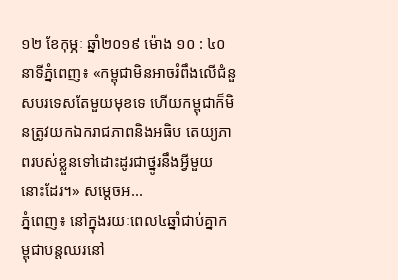១២ ខែកុម្ភៈ ឆ្នាំ២០១៩ ម៉ោង ១០ : ៤០ នាទីភ្នំពេញ៖ «កម្ពុជាមិនអាចរំពឹងលើជំនួសបរទេសតែមួយមុខទេ ហើយកម្ពុជាក៏មិនត្រូវយកឯករាជភាពនិងអធិប តេយ្យភាពរបស់ខ្លួនទៅដោះដូរជាថ្នូរនឹងអ្វីមួយនោះដែរ។» សម្ដេចអ...
ភ្នំពេញ៖ នៅក្នុងរយៈពេល៤ឆ្នាំជាប់គ្នាកម្ពុជាបន្តឈរនៅ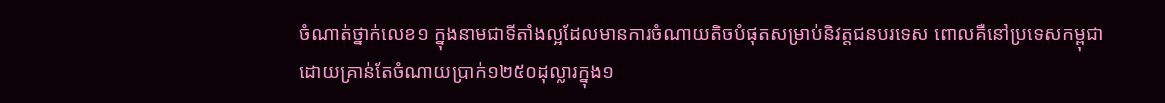ចំណាត់ថ្នាក់លេខ១ ក្នុងនាមជាទីតាំងល្អដែលមានការចំណាយតិចបំផុតសម្រាប់និវត្តជនបរទេស ពោលគឺនៅប្រទេសកម្ពុជាដោយគ្រាន់តែចំណាយប្រាក់១២៥០ដុល្លារក្នុង១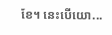ខែ។ នេះបើយោ...